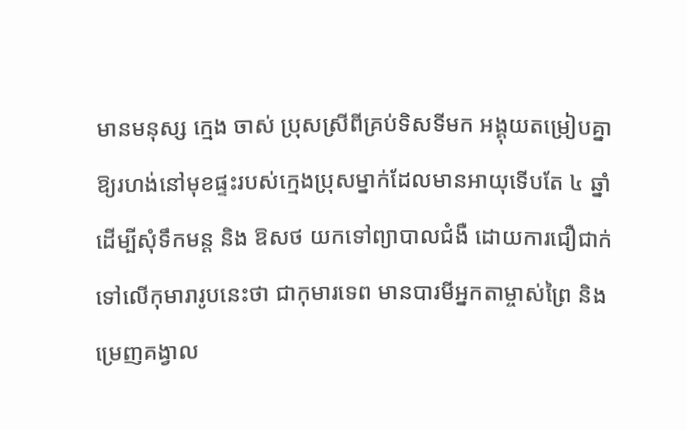មានមនុស្ស ក្មេង ចាស់ ប្រុសស្រីពីគ្រប់ទិសទីមក អង្គុយតម្រៀបគ្នាឱ្យរហង់នៅមុខផ្ទះរបស់ក្មេងប្រុសម្នាក់ដែលមានអាយុទើបតែ ៤ ឆ្នាំ ដើម្បីសុំទឹកមន្ត និង ឱសថ យកទៅព្យាបាលជំងឺ ដោយការជឿជាក់ទៅលើកុមារារូបនេះថា ជាកុមារទេព មានបារមីអ្នកតាម្ចាស់ព្រៃ និង ម្រេញគង្វាល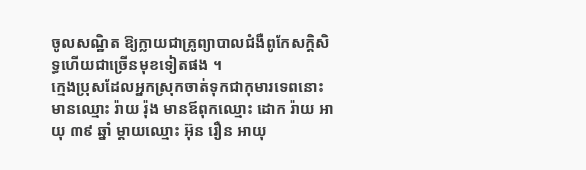ចូលសណ្ឋិត ឱ្យក្លាយជាគ្រូព្យាបាលជំងឺពូកែសក្តិសិទ្ធហើយជាច្រើនមុខទៀតផង ។
ក្មេងប្រុសដែលអ្នកស្រុកចាត់ទុកជាកុមារទេពនោះមានឈ្មោះ រ៉ាយ រ៉ុង មានឪពុកឈ្មោះ ដោក រ៉ាយ អាយុ ៣៩ ឆ្នាំ ម្តាយឈ្មោះ អ៊ុន រឿន អាយុ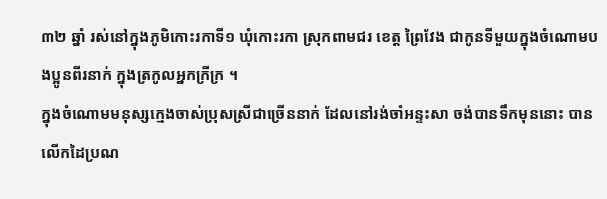៣២ ឆ្នាំ រស់នៅក្នុងភូមិកោះរកាទី១ ឃុំកោះរកា ស្រុកពាមជរ ខេត្ត ព្រៃវែង ជាកូនទីមួយក្នុងចំណោមបងប្អូនពីរនាក់ ក្នុងត្រកូលអ្នកក្រីក្រ ។
ក្នុងចំណោមមនុស្សក្មេងចាស់ប្រុសស្រីជាច្រើននាក់ ដែលនៅរង់ចាំអន្ទះសា ចង់បានទឹកមុននោះ បានលើកដៃប្រណ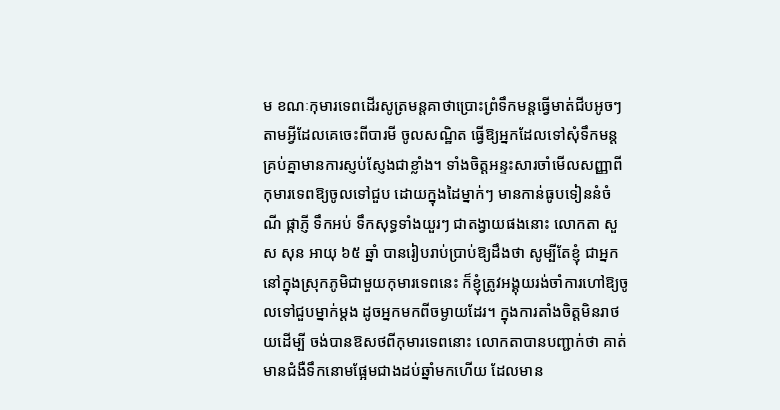ម ខណៈកុមារទេពដើរសូត្រមន្តគាថាប្រោះព្រំទឹកមន្តធ្វើមាត់ជីបអូចៗ តាមអ្វីដែលគេចេះពីបារមី ចូលសណ្ឋិត ធ្វើឱ្យអ្នកដែលទៅសុំទឹកមន្តគ្រប់គ្នាមានការស្ញប់ស្ញែងជាខ្លាំង។ ទាំងចិត្តអន្ទះសារចាំមើលសញ្ញាពីកុមារទេពឱ្យចូលទៅជួប ដោយក្នុងដៃម្នាក់ៗ មានកាន់ធូបទៀននំចំណី ផ្កាភ្ញី ទឹកអប់ ទឹកសុទ្ធទាំងយួរៗ ជាតង្វាយផងនោះ លោកតា សួស សុន អាយុ ៦៥ ឆ្នាំ បានរៀបរាប់ប្រាប់ឱ្យដឹងថា សូម្បីតែខ្ញុំ ជាអ្នកនៅក្នុងស្រុកភូមិជាមួយកុមារទេពនេះ ក៏ខ្ញុំត្រូវអង្គុយរង់ចាំការហៅឱ្យចូលទៅជួបម្នាក់ម្តង ដូចអ្នកមកពីចម្ងាយដែរ។ ក្នុងការតាំងចិត្តមិនរាថយដើម្បី ចង់បានឱសថពីកុមារទេពនោះ លោកតាបានបញ្ជាក់ថា គាត់មានជំងឺទឹកនោមផ្អែមជាងដប់ឆ្នាំមកហើយ ដែលមាន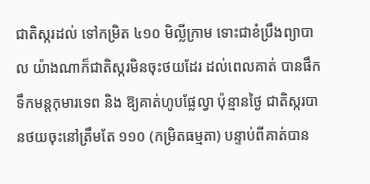ជាតិស្ករដល់ ទៅកម្រិត ៤១០ មិល្លីក្រាម ទោះជាខំប្រឹងព្យាបាល យ៉ាងណាក៏ជាតិស្ករមិនចុះថយដែរ ដល់ពេលគាត់ បានផឹកទឹកមន្តកុមារទេព និង ឱ្យគាត់ហូបផ្លែល្វា ប៉ុន្មានថ្ងៃ ជាតិស្ករបានថយចុះនៅត្រឹមតែ ១១០ (កម្រិតធម្មតា) បន្ទាប់ពីគាត់បាន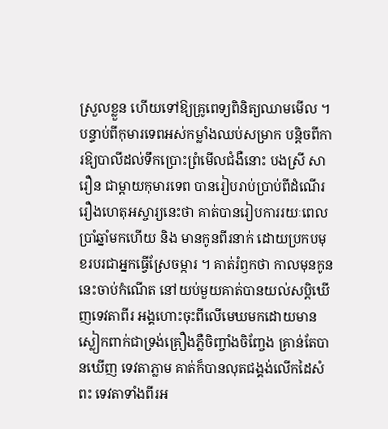ស្រួលខ្លួន ហើយទៅឱ្យគ្រូពេទ្យពិនិត្យឈាមមើល ។
បន្ទាប់ពីកុមារទេពអស់កម្លាំងឈប់សម្រាក បន្តិចពីការឱ្យបាលីដល់ទឹកប្រោះព្រំមើលជំងឺនោះ បងស្រី សារឿន ជាម្តាយកុមារទេព បានរៀបរាប់ប្រាប់ពីដំណើររឿងហេតុអស្ចារ្យនេះថា គាត់បានរៀបការរយៈពេលប្រាំឆ្នាំមកហើយ និង មានកូនពីរនាក់ ដោយប្រកបមុខរបរជាអ្នកធ្វើស្រែចម្ការ ។ គាត់រំឭកថា កាលមុនកូននេះចាប់កំណើត នៅយប់មួយគាត់បានយល់សប្តិឃើញទេវតាពីរ អង្គហោះចុះពីលើមេឃមកដោយមានស្លៀកពាក់ជាទ្រង់គ្រឿងភ្លឺចិញ្ចាំងចិញ្ចែង គ្រាន់តែបានឃើញ ទេវតាភ្លាម គាត់ក៏បានលុតជង្គង់លើកដៃសំពះ ទេវតាទាំងពីរអ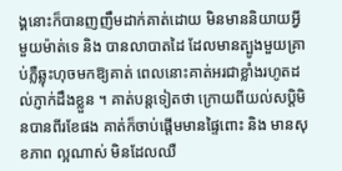ង្គនោះក៏បានញញឹមដាក់គាត់ដោយ មិនមាននិយាយអ្វីមួយម៉ាត់ទេ និង បានលាបាតដៃ ដែលមានត្បូងមួយគ្រាប់ភ្លឺឆ្លុះហុចមកឱ្យគាត់ ពេលនោះគាត់អរជាខ្លាំងរហូតដល់ភ្ញាក់ដឹងខ្លួន ។ គាត់បន្តទៀតថា ក្រោយពីយល់សប្តិមិនបានពីរខែផង គាត់ក៏ចាប់ផ្តើមមានផ្ទៃពោះ និង មានសុខភាព ល្អណាស់ មិនដែលឈឺ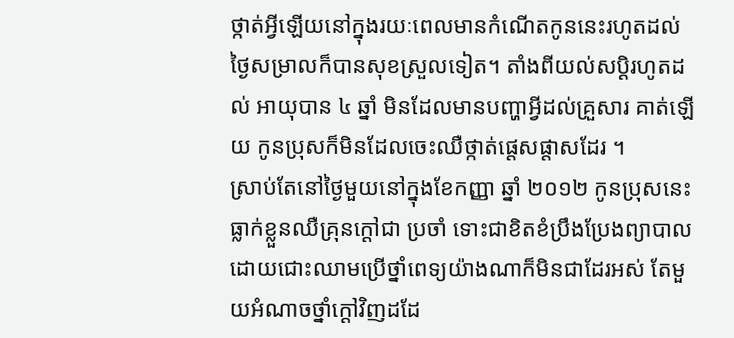ថ្កាត់អ្វីឡើយនៅក្នុងរយៈពេលមានកំណើតកូននេះរហូតដល់ថ្ងៃសម្រាលក៏បានសុខស្រួលទៀត។ តាំងពីយល់សប្តិរហូតដល់ អាយុបាន ៤ ឆ្នាំ មិនដែលមានបញ្ហាអ្វីដល់គ្រួសារ គាត់ឡើយ កូនប្រុសក៏មិនដែលចេះឈឺថ្កាត់ផ្តេសផ្តាសដែរ ។
ស្រាប់តែនៅថ្ងៃមួយនៅក្នុងខែកញ្ញា ឆ្នាំ ២០១២ កូនប្រុសនេះធ្លាក់ខ្លួនឈឺគ្រុនក្តៅជា ប្រចាំ ទោះជាខិតខំប្រឹងប្រែងព្យាបាល ដោយជោះឈាមប្រើថ្នាំពេទ្យយ៉ាងណាក៏មិនជាដែរអស់ តែមួយអំណាចថ្នាំក្តៅវិញដដែ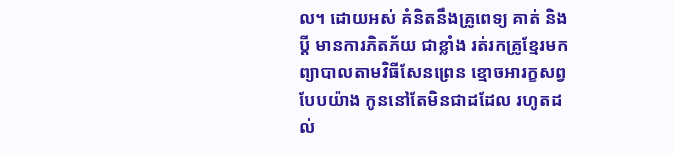ល។ ដោយអស់ គំនិតនឹងគ្រូពេទ្យ គាត់ និង ប្តី មានការភិតភ័យ ជាខ្លាំង រត់រកគ្រូខ្មែរមកព្យាបាលតាមវិធីសែនព្រេន ខ្មោចអារក្ខសព្វបែបយ៉ាង កូននៅតែមិនជាដដែល រហូតដល់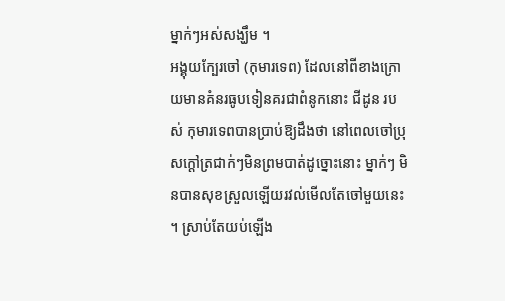ម្នាក់ៗអស់សង្ឃឹម ។
អង្គុយក្បែរចៅ (កុមារទេព) ដែលនៅពីខាងក្រោយមានគំនរធូបទៀនគរជាពំនូកនោះ ជីដូន របស់ កុមារទេពបានប្រាប់ឱ្យដឹងថា នៅពេលចៅប្រុសក្តៅត្រជាក់ៗមិនព្រមបាត់ដូច្នោះនោះ ម្នាក់ៗ មិនបានសុខស្រួលឡើយរវល់មើលតែចៅមួយនេះ ។ ស្រាប់តែយប់ឡើង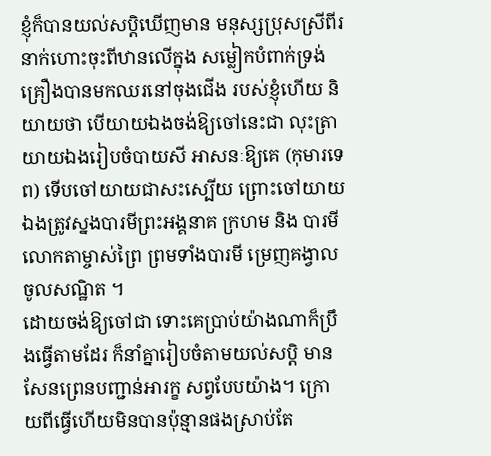ខ្ញុំក៏បានយល់សប្តិឃើញមាន មនុស្សប្រុសស្រីពីរនាក់ហោះចុះពីឋានលើក្នុង សម្លៀកបំពាក់ទ្រង់គ្រឿងបានមកឈរនៅចុងជើង របស់ខ្ញុំហើយ និយាយថា បើយាយឯងចង់ឱ្យចៅនេះជា លុះត្រាយាយឯងរៀបចំបាយសី អាសនៈឱ្យគេ (កុមារទេព) ទើបចៅយាយជាសះស្បើយ ព្រោះចៅយាយឯងត្រូវស្នងបារមីព្រះអង្គនាគ ក្រហម និង បារមីលោកតាម្ចាស់ព្រៃ ព្រមទាំងបារមី ម្រេញគង្វាលចូលសណ្ឋិត ។
ដោយចង់ឱ្យចៅជា ទោះគេប្រាប់យ៉ាងណាក៏ប្រឹងធ្វើតាមដែរ ក៏នាំគ្នារៀបចំតាមយល់សប្តិ មានសែនព្រេនបញ្ជាន់អារក្ខ សព្វបែបយ៉ាង។ ក្រោយពីធ្វើហើយមិនបានប៉ុន្មានផងស្រាប់តែ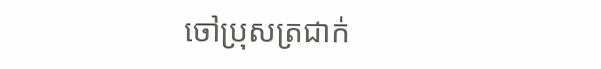ចៅប្រុសត្រជាក់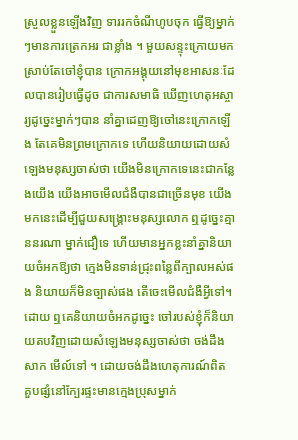ស្រួលខ្លួនឡើងវិញ ទាររកចំណីហូបចុក ធ្វើឱ្យម្នាក់ៗមានការត្រេកអរ ជាខ្លាំង ។ មួយសន្ទុះក្រោយមកស្រាប់តែចៅខ្ញុំបាន ក្រោកអង្គុយនៅមុខអាសនៈដែលបានរៀបធ្វើដូច ជាការសមាធិ ឃើញហេតុអស្ចារ្យដូច្នេះម្នាក់ៗបាន នាំគ្នាដេញឱ្យចៅនេះក្រោកឡើង តែគេមិនព្រមក្រោកទេ ហើយនិយាយដោយសំឡេងមនុស្សចាស់ថា យើងមិនក្រោកទេនេះជាកន្លែងយើង យើងអាចមើលជំងឺបានជាច្រើនមុខ យើងមកនេះដើម្បីជួយសង្គ្រោះមនុស្សលោក ឮដូច្នេះគ្មាននរណា ម្នាក់ជឿទេ ហើយមានអ្នកខ្លះនាំគ្នានិយាយចំអកឱ្យថា ក្មេងមិនទាន់ជ្រុះពន្លៃពីក្បាលអស់ផង និយាយក៏មិនច្បាស់ផង តើចេះមើលជំងឺអ្វីទៅ។
ដោយ ឮគេនិយាយចំអកដូច្នេះ ចៅរបស់ខ្ញុំក៏និយាយតបវិញដោយសំឡេងមនុស្សចាស់ថា ចង់ដឹងសាក មើល៍ទៅ ។ ដោយចង់ដឹងហេតុការណ៍ពិត គួបផ្សំនៅក្បែរផ្ទះមានក្មេងប្រុសម្នាក់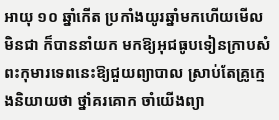អាយុ ១០ ឆ្នាំកើត ប្រកាំងយូរឆ្នាំមកហើយមើលមិនជា ក៏បាននាំយក មកឱ្យអុជធូបទៀនក្រាបសំពះកុមារទេពនេះឱ្យជួយព្យាបាល ស្រាប់តែគ្រូក្មេងនិយាយថា ថ្នាំគរគោក ចាំយើងព្យា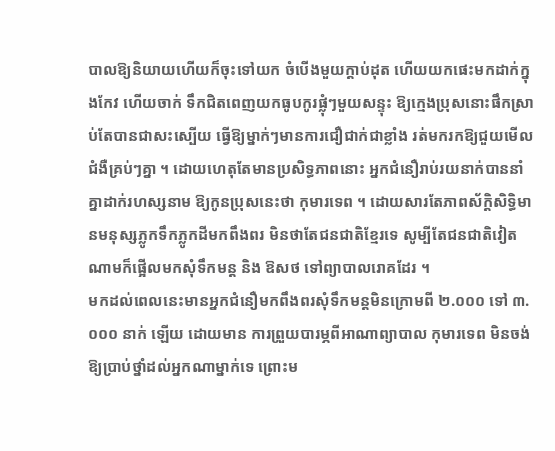បាលឱ្យនិយាយហើយក៏ចុះទៅយក ចំបើងមួយក្តាប់ដុត ហើយយកផេះមកដាក់ក្នុងកែវ ហើយចាក់ ទឹកជិតពេញយកធូបកូរផ្លុំៗមួយសន្ទុះ ឱ្យក្មេងប្រុសនោះផឹកស្រាប់តែបានជាសះស្បើយ ធ្វើឱ្យម្នាក់ៗមានការជឿជាក់ជាខ្លាំង រត់មករកឱ្យជួយមើលជំងឺគ្រប់ៗគ្នា ។ ដោយហេតុតែមានប្រសិទ្ធភាពនោះ អ្នកជំនឿរាប់រយនាក់បាននាំគ្នាដាក់រហស្សនាម ឱ្យកូនប្រុសនេះថា កុមារទេព ។ ដោយសារតែភាពស័ក្តិសិទ្ធិមានមនុស្សភ្លូកទឹកភ្លូកដីមកពឹងពរ មិនថាតែជនជាតិខ្មែរទេ សូម្បីតែជនជាតិវៀតណាមក៏ផ្អើលមកសុំទឹកមន្ត និង ឱសថ ទៅព្យាបាលរោគដែរ ។
មកដល់ពេលនេះមានអ្នកជំនឿមកពឹងពរសុំទឹកមន្តមិនក្រោមពី ២.០០០ ទៅ ៣.០០០ នាក់ ឡើយ ដោយមាន ការព្រួយបារម្ភពីអាណាព្យាបាល កុមារទេព មិនចង់ឱ្យប្រាប់ថ្នាំដល់អ្នកណាម្នាក់ទេ ព្រោះម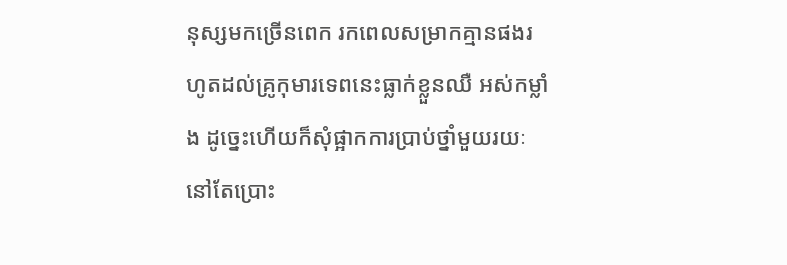នុស្សមកច្រើនពេក រកពេលសម្រាកគ្មានផងរហូតដល់គ្រូកុមារទេពនេះធ្លាក់ខ្លួនឈឺ អស់កម្លាំង ដូច្នេះហើយក៏សុំផ្អាកការប្រាប់ថ្នាំមួយរយៈនៅតែប្រោះ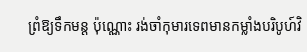ព្រំឱ្យទឹកមន្ត ប៉ុណ្ណោះ រង់ចាំកុមារទេពមានកម្លាំងបរិបូហ៍វិ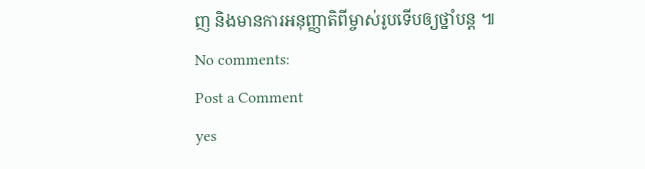ញ និងមានការអនុញ្ញាតិពីម្ចាស់រូបទើបឲ្យថ្នាំបន្ត ៕
No comments:
Post a Comment
yes